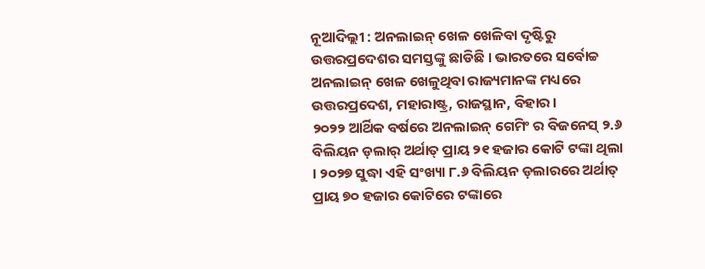ନୂଆଦିଲ୍ଲୀ : ଅନଲାଇନ୍ ଖେଳ ଖେଳିବା ଦୃଷ୍ଟିରୁ ଉତ୍ତରପ୍ରଦେଶର ସମସ୍ତଙ୍କୁ ଛାଡିଛି । ଭାରତରେ ସର୍ବୋଚ୍ଚ ଅନଲାଇନ୍ ଖେଳ ଖେଳୁଥିବା ରାଜ୍ୟମାନଙ୍କ ମଧ୍ୟରେ ଉତ୍ତରପ୍ରଦେଶ, ମହାରାଷ୍ଟ୍ର, ରାଜସ୍ଥାନ, ବିହାର।
୨୦୨୨ ଆର୍ଥିକ ବର୍ଷରେ ଅନଲାଇନ୍ ଗେମିଂ ର ବିଜନେସ୍ ୨.୬ ବିଲିୟନ ଡ଼ଲାର୍ ଅର୍ଥାତ୍ ପ୍ରାୟ ୨୧ ହଜାର କୋଟି ଟଙ୍କା ଥିଲା । ୨୦୨୭ ସୁଦ୍ଧା ଏହି ସଂଖ୍ୟା ୮.୬ ବିଲିୟନ ଡ଼ଲାରରେ ଅର୍ଥାତ୍ ପ୍ରାୟ ୭୦ ହଜାର କୋଟିରେ ଟଙ୍କାରେ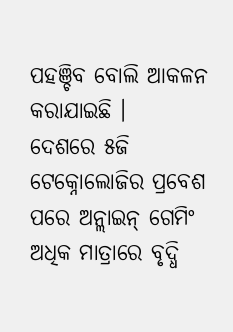ପହଞ୍ଚିବ ବୋଲି ଆକଳନ କରାଯାଇଛି ।
ଦେଶରେ ୫ଜି ଟେକ୍ନୋଲୋଜିର ପ୍ରବେଶ ପରେ ଅନ୍ଲାଇନ୍ ଗେମିଂ ଅଧିକ ମାତ୍ରାରେ ବୃଦ୍ଧି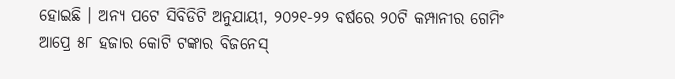ହୋଇଛି । ଅନ୍ୟ ପଟେ ସିବିଡିଟି ଅନୁଯାୟୀ, ୨୦୨୧-୨୨ ବର୍ଷରେ ୨୦ଟି କମ୍ପାନୀର ଗେମିଂ ଆପ୍ରେ ୫୮ ହଜାର କୋଟି ଟଙ୍କାର ବିଜନେସ୍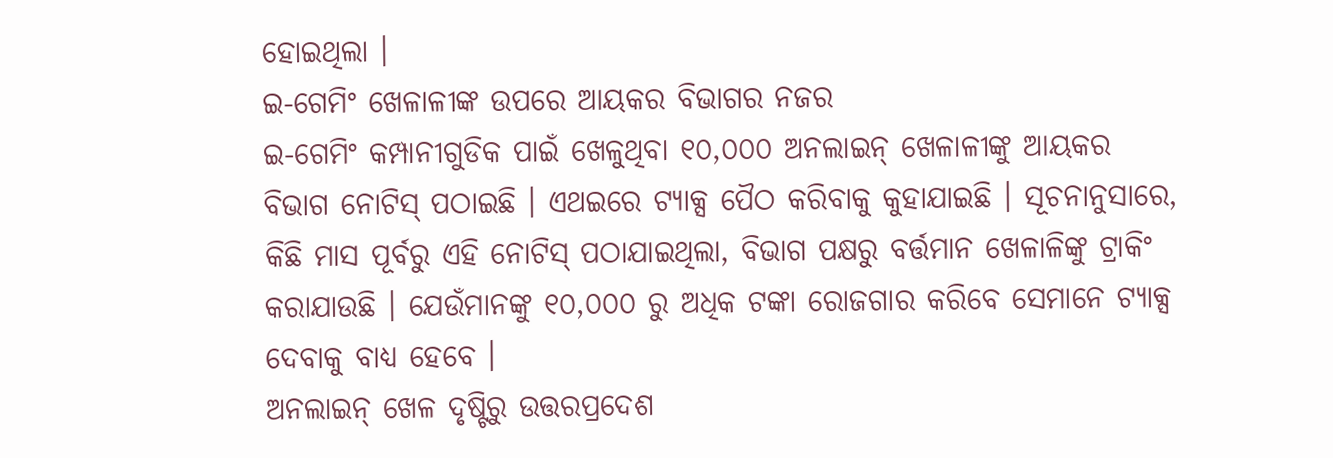ହୋଇଥିଲା ।
ଇ-ଗେମିଂ ଖେଳାଳୀଙ୍କ ଉପରେ ଆୟକର ବିଭାଗର ନଜର
ଇ-ଗେମିଂ କମ୍ପାନୀଗୁଡିକ ପାଇଁ ଖେଳୁଥିବା ୧୦,୦୦୦ ଅନଲାଇନ୍ ଖେଳାଳୀଙ୍କୁ ଆୟକର ବିଭାଗ ନୋଟିସ୍ ପଠାଇଛି । ଏଥଇରେ ଟ୍ୟାକ୍ସ ପୈଠ କରିବାକୁ କୁହାଯାଇଛି । ସୂଚନାନୁସାରେ, କିଛି ମାସ ପୂର୍ବରୁ ଏହି ନୋଟିସ୍ ପଠାଯାଇଥିଲା, ବିଭାଗ ପକ୍ଷରୁ ବର୍ତ୍ତମାନ ଖେଳାଳିଙ୍କୁ ଟ୍ରାକିଂ କରାଯାଉଛି । ଯେଉଁମାନଙ୍କୁ ୧୦,୦୦୦ ରୁ ଅଧିକ ଟଙ୍କା ରୋଜଗାର କରିବେ ସେମାନେ ଟ୍ୟାକ୍ସ ଦେବାକୁ ବାଧ୍ୟ ହେବେ ।
ଅନଲାଇନ୍ ଖେଳ ଦୃଷ୍ଟିରୁ ଉତ୍ତରପ୍ରଦେଶ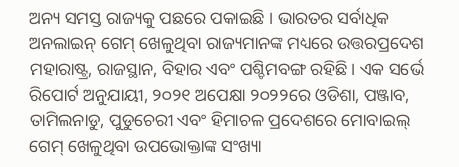ଅନ୍ୟ ସମସ୍ତ ରାଜ୍ୟକୁ ପଛରେ ପକାଇଛି । ଭାରତର ସର୍ବାଧିକ ଅନଲାଇନ୍ ଗେମ୍ ଖେଳୁଥିବା ରାଜ୍ୟମାନଙ୍କ ମଧ୍ୟରେ ଉତ୍ତରପ୍ରଦେଶ ମହାରାଷ୍ଟ୍ର, ରାଜସ୍ଥାନ, ବିହାର ଏବଂ ପଶ୍ଚିମବଙ୍ଗ ରହିଛି। ଏକ ସର୍ଭେ ରିପୋର୍ଟ ଅନୁଯାୟୀ, ୨୦୨୧ ଅପେକ୍ଷା ୨୦୨୨ରେ ଓଡିଶା, ପଞ୍ଜାବ, ତାମିଲନାଡୁ, ପୁଡୁଚେରୀ ଏବଂ ହିମାଚଳ ପ୍ରଦେଶରେ ମୋବାଇଲ୍ ଗେମ୍ ଖେଳୁଥିବା ଉପଭୋକ୍ତାଙ୍କ ସଂଖ୍ୟା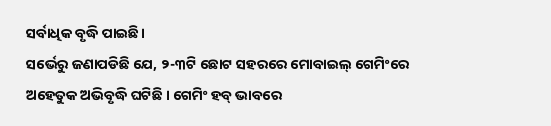ସର୍ବାଧିକ ବୃଦ୍ଧି ପାଇଛି।
ସର୍ଭେରୁ ଜଣାପଡିଛି ଯେ, ୨-୩ଟି ଛୋଟ ସହରରେ ମୋବାଇଲ୍ ଗେମିଂରେ ଅହେତୁକ ଅଭିବୃଦ୍ଧି ଘଟିଛି । ଗେମିଂ ହବ୍ ଭାବରେ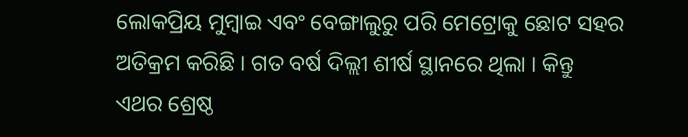ଲୋକପ୍ରିୟ ମୁମ୍ବାଇ ଏବଂ ବେଙ୍ଗାଲୁରୁ ପରି ମେଟ୍ରୋକୁ ଛୋଟ ସହର ଅତିକ୍ରମ କରିଛି । ଗତ ବର୍ଷ ଦିଲ୍ଲୀ ଶୀର୍ଷ ସ୍ଥାନରେ ଥିଲା । କିନ୍ତୁ ଏଥର ଶ୍ରେଷ୍ଠ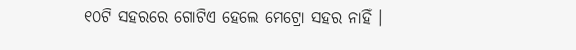୧୦ଟି ସହରରେ ଗୋଟିଏ ହେଲେ ମେଟ୍ରୋ ସହର ନାହିଁ ।